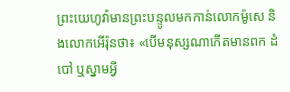ព្រះយេហូវ៉ាមានព្រះបន្ទូលមកកាន់លោកម៉ូសេ និងលោកអើរ៉ុនថា៖ «បើមនុស្សណាកើតមានពក ដំបៅ ឬស្នាមអ្វី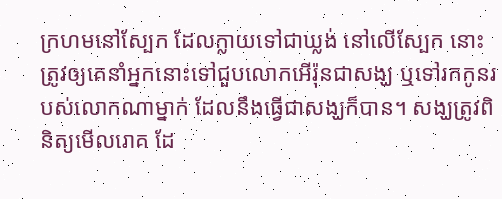ក្រហមនៅស្បែក ដែលក្លាយទៅជាឃ្លង់ នៅលើស្បែក នោះត្រូវឲ្យគេនាំអ្នកនោះទៅជួបលោកអើរ៉ុនជាសង្ឃ ឬទៅរកកូនរបស់លោកណាម្នាក់ ដែលនឹងធ្វើជាសង្ឃក៏បាន។ សង្ឃត្រូវពិនិត្យមើលរោគ ដែ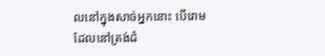លនៅក្នុងសាច់អ្នកនោះ បើរោមដែលនៅត្រង់ដំ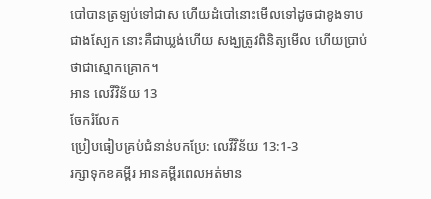បៅបានត្រឡប់ទៅជាស ហើយដំបៅនោះមើលទៅដូចជាខូងទាបជាងស្បែក នោះគឺជាឃ្លង់ហើយ សង្ឃត្រូវពិនិត្យមើល ហើយប្រាប់ថាជាស្មោកគ្រោក។
អាន លេវីវិន័យ 13
ចែករំលែក
ប្រៀបធៀបគ្រប់ជំនាន់បកប្រែ: លេវីវិន័យ 13:1-3
រក្សាទុកខគម្ពីរ អានគម្ពីរពេលអត់មាន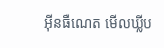អ៊ីនធឺណេត មើលឃ្លីប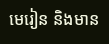មេរៀន និងមាន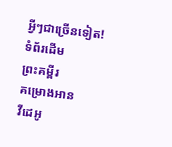អ្វីៗជាច្រើនទៀត!
ទំព័រដើម
ព្រះគម្ពីរ
គម្រោងអាន
វីដេអូ